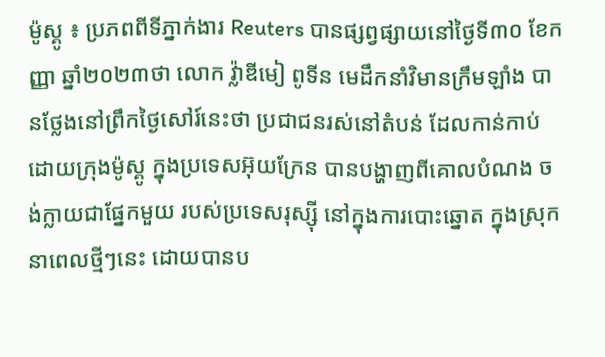ម៉ូស្គូ ៖ ប្រភពពីទីភ្នាក់ងារ Reuters បានផ្សព្វផ្សាយនៅថ្ងៃទី៣០ ខែកញ្ញា ឆ្នាំ២០២៣ថា លោក វ្ល៉ាឌីមៀ ពូទីន មេដឹកនាំវិមានក្រឹមឡាំង បានថ្លែងនៅព្រឹកថ្ងៃសៅរ៍នេះថា ប្រជាជនរស់នៅតំបន់ ដែលកាន់កាប់ដោយក្រុងម៉ូស្គូ ក្នុងប្រទេសអ៊ុយក្រែន បានបង្ហាញពីគោលបំណង ចង់ក្លាយជាផ្នែកមួយ របស់ប្រទេសរុស្ស៊ី នៅក្នុងការបោះឆ្នោត ក្នុងស្រុកនាពេលថ្មីៗនេះ ដោយបានប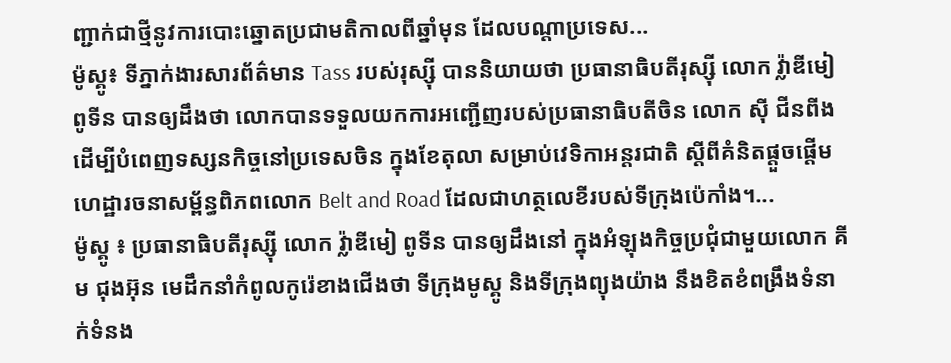ញ្ជាក់ជាថ្មីនូវការបោះឆ្នោតប្រជាមតិកាលពីឆ្នាំមុន ដែលបណ្តាប្រទេស...
ម៉ូស្គូ៖ ទីភ្នាក់ងារសារព័ត៌មាន Tass របស់រុស្ស៊ី បាននិយាយថា ប្រធានាធិបតីរុស្ស៊ី លោក វ្ល៉ាឌីមៀ ពូទីន បានឲ្យដឹងថា លោកបានទទួលយកការអញ្ជើញរបស់ប្រធានាធិបតីចិន លោក ស៊ី ជីនពីង ដើម្បីបំពេញទស្សនកិច្ចនៅប្រទេសចិន ក្នុងខែតុលា សម្រាប់វេទិកាអន្តរជាតិ ស្តីពីគំនិតផ្តួចផ្តើមហេដ្ឋារចនាសម្ព័ន្ធពិភពលោក Belt and Road ដែលជាហត្ថលេខីរបស់ទីក្រុងប៉េកាំង។...
ម៉ូស្គូ ៖ ប្រធានាធិបតីរុស្ស៊ី លោក វ្ល៉ាឌីមៀ ពូទីន បានឲ្យដឹងនៅ ក្នុងអំឡុងកិច្ចប្រជុំជាមួយលោក គីម ជុងអ៊ុន មេដឹកនាំកំពូលកូរ៉េខាងជើងថា ទីក្រុងមូស្គូ និងទីក្រុងព្យុងយ៉ាង នឹងខិតខំពង្រឹងទំនាក់ទំនង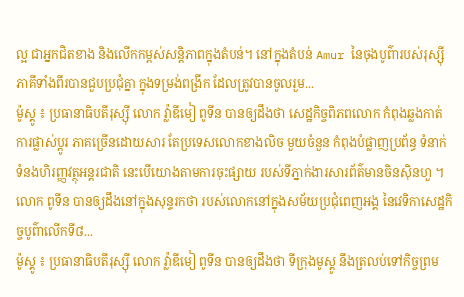ល្អ ជាអ្នកជិតខាង និងលើកកម្ពស់សន្តិភាពក្នុងតំបន់។ នៅក្នុងតំបន់ Amur នៃចុងបូព៌ារបស់រុស្ស៊ី ភាគីទាំងពីរបានជួបប្រជុំគ្នា ក្នុងទម្រង់ពង្រីក ដែលត្រូវបានចូលរួម...
ម៉ូស្គូ ៖ ប្រធានាធិបតីរុស្ស៊ី លោក វ្ល៉ាឌីមៀ ពូទីន បានឲ្យដឹងថា សេដ្ឋកិច្ចពិភពលោក កំពុងឆ្លងកាត់ការផ្លាស់ប្តូរ ភាគច្រើនដោយសារ តែប្រទេសលោកខាងលិច មួយចំនួន កំពុងបំផ្លាញប្រព័ន្ធ ទំនាក់ទំនងហិរញ្ញវត្ថុអន្ដរជាតិ នេះបើយោងតាមការចុះផ្សាយ របស់ទីភ្នាក់ងារសារព័ត៌មានចិនស៊ិនហួ ។ លោក ពូទីន បានឲ្យដឹងនៅក្នុងសុន្ទរកថា របស់លោកនៅក្នុងសម័យប្រជុំពេញអង្គ នៃវេទិកាសេដ្ឋកិច្ចបូព៌ាលើកទី៨...
ម៉ូស្គូ ៖ ប្រធានាធិបតីរុស្ស៊ី លោក វ្ល៉ាឌីមៀ ពូទីន បានឲ្យដឹងថា ទីក្រុងមូស្គូ នឹងត្រលប់ទៅកិច្ចព្រម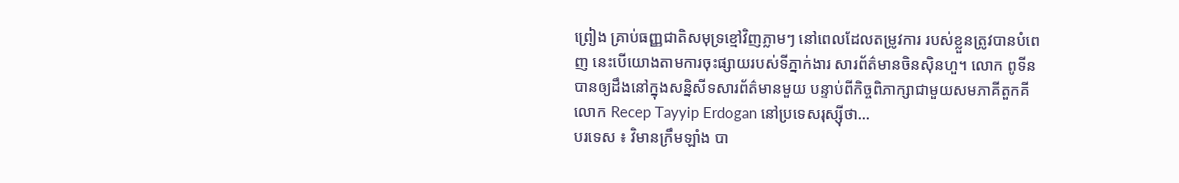ព្រៀង គ្រាប់ធញ្ញជាតិសមុទ្រខ្មៅវិញភ្លាមៗ នៅពេលដែលតម្រូវការ របស់ខ្លួនត្រូវបានបំពេញ នេះបើយោងតាមការចុះផ្សាយរបស់ទីភ្នាក់ងារ សារព័ត៌មានចិនស៊ិនហួ។ លោក ពូទីន បានឲ្យដឹងនៅក្នុងសន្និសីទសារព័ត៌មានមួយ បន្ទាប់ពីកិច្ចពិភាក្សាជាមួយសមភាគីតួកគីលោក Recep Tayyip Erdogan នៅប្រទេសរុស្ស៊ីថា...
បរទេស ៖ វិមានក្រឹមឡាំង បា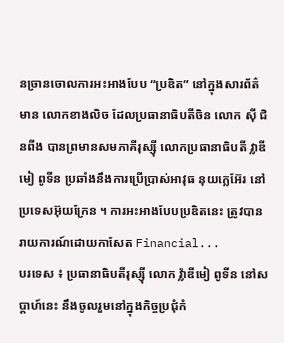នច្រានចោលការអះអាងបែប “ប្រឌិត” នៅក្នុងសារព័ត៌មាន លោកខាងលិច ដែលប្រធានាធិបតីចិន លោក ស៊ី ជិនពីង បានព្រមានសមភាគីរុស្ស៊ី លោកប្រធានាធិបតី វ្លាឌីមៀ ពូទីន ប្រឆាំងនឹងការប្រើប្រាស់អាវុធ នុយក្លេអ៊ែរ នៅប្រទេសអ៊ុយក្រែន ។ ការអះអាងបែបប្រឌិតនេះ ត្រូវបានរាយការណ៍ដោយកាសែត Financial...
បរទេស ៖ ប្រធានាធិបតីរុស្ស៊ី លោក វ្ល៉ាឌីមៀ ពូទីន នៅសប្តាហ៍នេះ នឹងចូលរួមនៅក្នុងកិច្ចប្រជុំកំ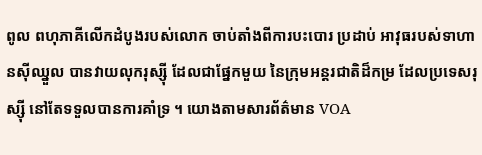ពូល ពហុភាគីលើកដំបូងរបស់លោក ចាប់តាំងពីការបះបោរ ប្រដាប់ អាវុធរបស់ទាហានស៊ីឈ្នួល បានវាយលុករុស្ស៊ី ដែលជាផ្នែកមួយ នៃក្រុមអន្តរជាតិដ៏កម្រ ដែលប្រទេសរុស្ស៊ី នៅតែទទួលបានការគាំទ្រ ។ យោងតាមសារព័ត៌មាន VOA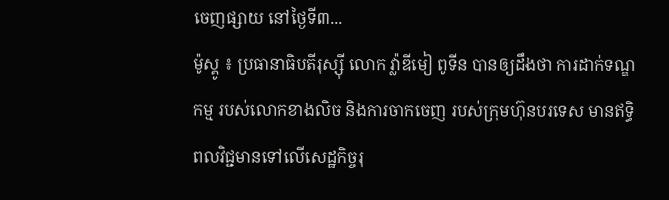ចេញផ្សាយ នៅថ្ងៃទី៣...
ម៉ូស្គូ ៖ ប្រធានាធិបតីរុស្ស៊ី លោក វ្ល៉ាឌីមៀ ពូទីន បានឲ្យដឹងថា ការដាក់ទណ្ឌកម្ម របស់លោកខាងលិច និងការចាកចេញ របស់ក្រុមហ៊ុនបរទេស មានឥទ្ធិពលវិជ្ជមានទៅលើសេដ្ឋកិច្ចរុ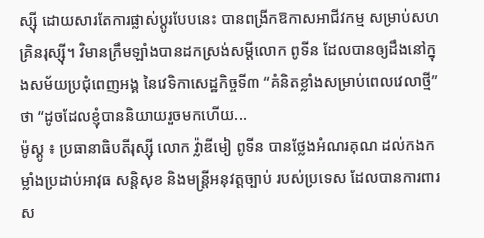ស្ស៊ី ដោយសារតែការផ្លាស់ប្តូរបែបនេះ បានពង្រីកឱកាសអាជីវកម្ម សម្រាប់សហគ្រិនរុស្ស៊ី។ វិមានក្រឹមឡាំងបានដកស្រង់សម្តីលោក ពូទីន ដែលបានឲ្យដឹងនៅក្នុងសម័យប្រជុំពេញអង្គ នៃវេទិកាសេដ្ឋកិច្ចទី៣ “គំនិតខ្លាំងសម្រាប់ពេលវេលាថ្មី” ថា “ដូចដែលខ្ញុំបាននិយាយរួចមកហើយ...
ម៉ូស្គូ ៖ ប្រធានាធិបតីរុស្ស៊ី លោក វ្ល៉ាឌីមៀ ពូទីន បានថ្លែងអំណរគុណ ដល់កងកម្លាំងប្រដាប់អាវុធ សន្តិសុខ និងមន្ត្រីអនុវត្តច្បាប់ របស់ប្រទេស ដែលបានការពារ ស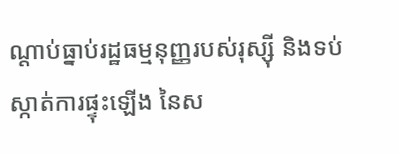ណ្តាប់ធ្នាប់រដ្ឋធម្មនុញ្ញរបស់រុស្ស៊ី និងទប់ស្កាត់ការផ្ទុះឡើង នៃស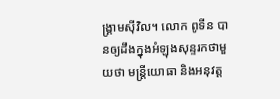ង្រ្គាមស៊ីវិល។ លោក ពូទីន បានឲ្យដឹងក្នុងអំឡុងសុន្ទរកថាមួយថា មន្ត្រីយោធា និងអនុវត្ត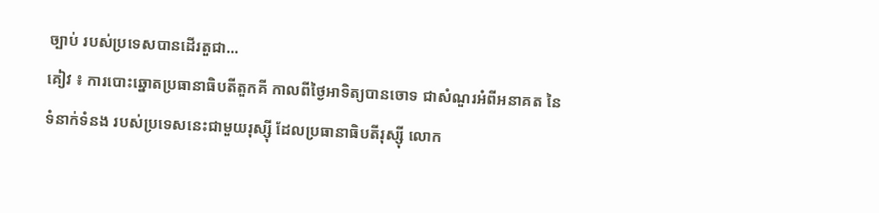ច្បាប់ របស់ប្រទេសបានដើរតួជា...
គៀវ ៖ ការបោះឆ្នោតប្រធានាធិបតីតួកគី កាលពីថ្ងៃអាទិត្យបានចោទ ជាសំណួរអំពីអនាគត នៃទំនាក់ទំនង របស់ប្រទេសនេះជាមួយរុស្ស៊ី ដែលប្រធានាធិបតីរុស្ស៊ី លោក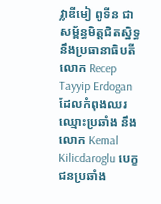វ្លាឌីមៀ ពូទីន ជាសម្ព័ន្ធមិត្តជិតស្និទ្ធនឹងប្រធានាធិបតី លោក Recep Tayyip Erdogan ដែលកំពុងឈរឈ្មោះប្រឆាំង នឹងលោក Kemal Kilicdaroglu បេក្ខជនប្រឆាំង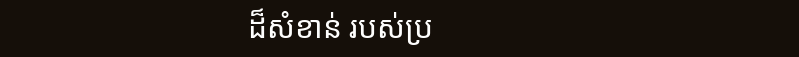ដ៏សំខាន់ របស់ប្រ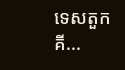ទេសតួកគី...